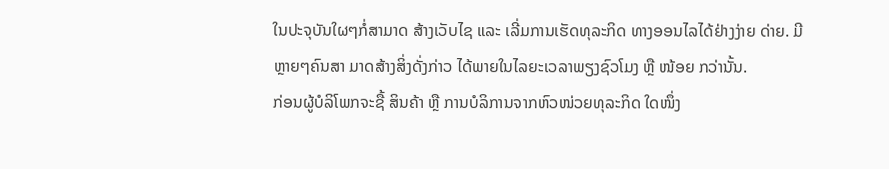ໃນປະຈຸບັນໃຜໆກໍ່ສາມາດ ສ້າງເວັບໄຊ ແລະ ເລີ່ມການເຮັດທຸລະກິດ ທາງອອນໄລໄດ້ຢ່າງງ່າຍ ດ່າຍ. ມີຫຼາຍໆຄົນສາ ມາດສ້າງສິ່ງດັ່ງກ່າວ ໄດ້ພາຍໃນໄລຍະເວລາພຽງຊົວໂມງ ຫຼື ໜ້ອຍ ກວ່ານັ້ນ.
ກ່ອນຜູ້ບໍລິໂພກຈະຊື້ ສິນຄ້າ ຫຼື ການບໍລິການຈາກຫົວໜ່ວຍທຸລະກິດ ໃດໜຶ່ງ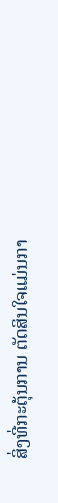ສິ່ງທີ່ກະຕຸ້ນການ ຕັດສິນໃຈແມ່ນກາ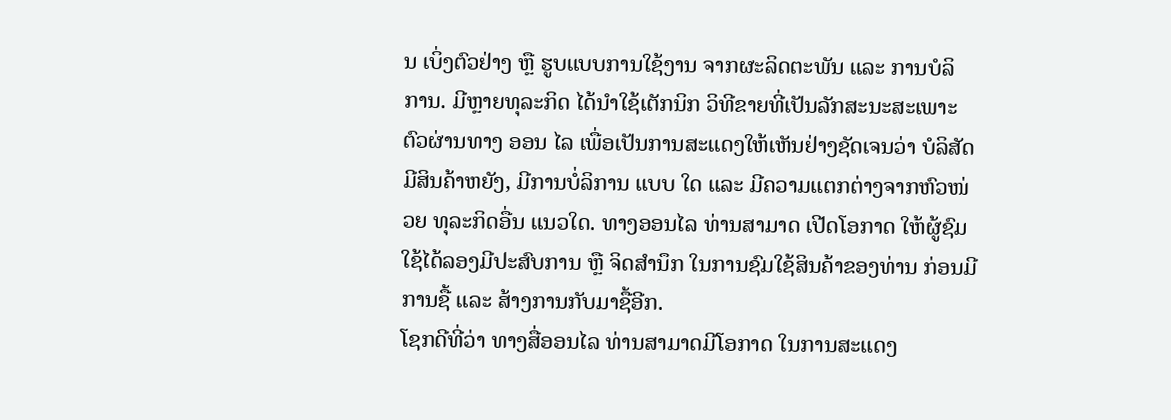ນ ເບິ່ງຕົວຢ່າງ ຫຼື ຮູບແບບການໃຊ້ງານ ຈາກຜະລິດຕະພັນ ແລະ ການບໍລິ ການ. ມີຫຼາຍທຸລະກິດ ໄດ້ນຳໃຊ້ເຕັກນິກ ວິທີຂາຍທີ່ເປັນລັກສະນະສະເພາະຕົວຜ່ານທາງ ອອນ ໄລ ເພື່ອເປັນການສະແດງໃຫ້ເຫັນຢ່າງຊັດເຈນວ່າ ບໍລິສັດມີສິນຄ້າຫຍັງ, ມີການບໍ່ລິການ ແບບ ໃດ ແລະ ມີຄວາມແຕກຕ່າງຈາກຫົວໜ່ວຍ ທຸລະກິດອື່ນ ແນວໃດ. ທາງອອນໄລ ທ່ານສາມາດ ເປີດໂອກາດ ໃຫ້ຜູ້ຊົມໃຊ້ໄດ້ລອງມີປະສົບການ ຫຼື ຈິດສຳນຶກ ໃນການຊົມໃຊ້ສິນຄ້າຂອງທ່ານ ກ່ອນມີການຊື້ ແລະ ສ້າງການກັບມາຊື້ອີກ.
ໂຊກດີທີ່ວ່າ ທາງສື່ອອນໄລ ທ່ານສາມາດມີໂອກາດ ໃນການສະແດງ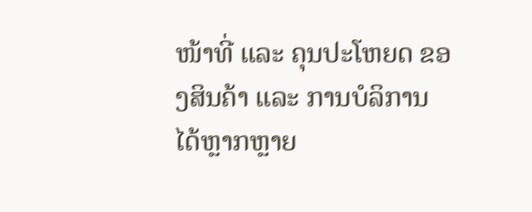ໜ້າທີ່ ແລະ ຄຸນປະໂຫຍດ ຂອງສິນຄ້າ ແລະ ການບໍລິການ ໄດ້ຫຼາກຫຼາຍ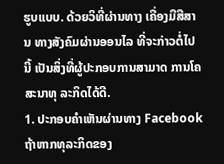ຮູບແບບ. ດ້ວຍວິທີ່ຜ່ານທາງ ເຄື່ອງມືສືສານ ທາງສັງຄົມຜ່ານອອນໄລ ທີ່ຈະກ່າວຕໍ່ໄປນີ້ ເປັນສິ່ງທີ່ຜູ້ປະກອບການສາມາດ ການໂຄສະນາທຸ ລະກິດໄດ້ດີ.
1. ປະກອບຄຳເຫັນຜ່ານທາງ Facebook
ຖ້າຫາກທຸລະກິດຂອງ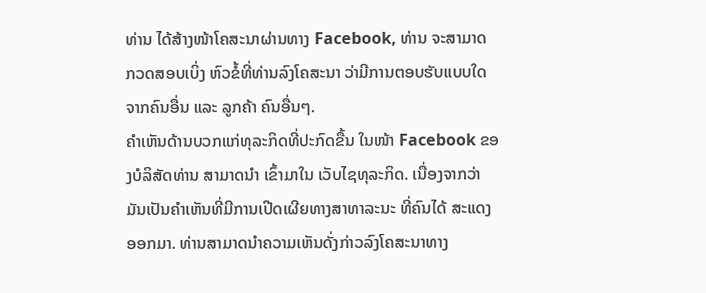ທ່ານ ໄດ້ສ້າງໜ້າໂຄສະນາຜ່ານທາງ Facebook, ທ່ານ ຈະສາມາດ ກວດສອບເບິ່ງ ຫົວຂໍ້ທີ່ທ່ານລົງໂຄສະນາ ວ່າມີການຕອບຮັບແບບໃດຈາກຄົນອື່ນ ແລະ ລູກຄ້າ ຄົນອື່ນໆ.
ຄຳເຫັນດ້ານບວກແກ່ທຸລະກິດທີ່ປະກົດຂື້ນ ໃນໜ້າ Facebook ຂອງບໍລິສັດທ່ານ ສາມາດນຳ ເຂົ້າມາໃນ ເວັບໄຊທຸລະກິດ. ເນື່ອງຈາກວ່າມັນເປັນຄຳເຫັນທີ່ມີການເປີດເຜີຍທາງສາທາລະນະ ທີ່ຄົນໄດ້ ສະແດງອອກມາ. ທ່ານສາມາດນຳຄວາມເຫັນດັ່ງກ່າວລົງໂຄສະນາທາງ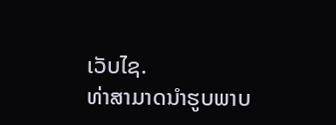ເວັບໄຊ.
ທ່າສາມາດນຳຮູບພາບ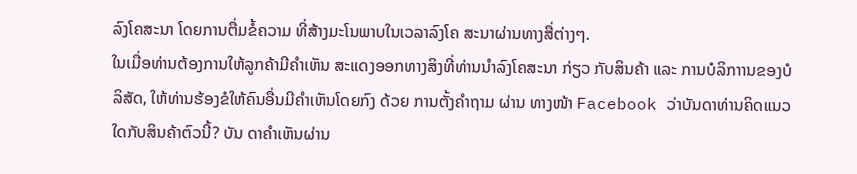ລົງໂຄສະນາ ໂດຍການຕື່ມຂໍ້ຄວາມ ທີ່ສ້າງມະໂນພາບໃນເວລາລົງໂຄ ສະນາຜ່ານທາງສື່ຕ່າງໆ.
ໃນເມື່ອທ່ານຕ້ອງການໃຫ້ລູກຄ້າມີຄຳເຫັນ ສະແດງອອກທາງສິງທີ່ທ່ານນຳລົງໂຄສະນາ ກ່ຽວ ກັບສິນຄ້າ ແລະ ການບໍລິກາານຂອງບໍລິສັດ, ໃຫ້ທ່ານຮ້ອງຂໍໃຫ້ຄົນອື່ນມີຄຳເຫັນໂດຍກົງ ດ້ວຍ ການຕັ້ງຄຳຖາມ ຜ່ານ ທາງໜ້າ Facebook ວ່າບັນດາທ່ານຄິດແນວໃດກັບສິນຄ້າຕົວນີ້? ບັນ ດາຄຳເຫັນຜ່ານ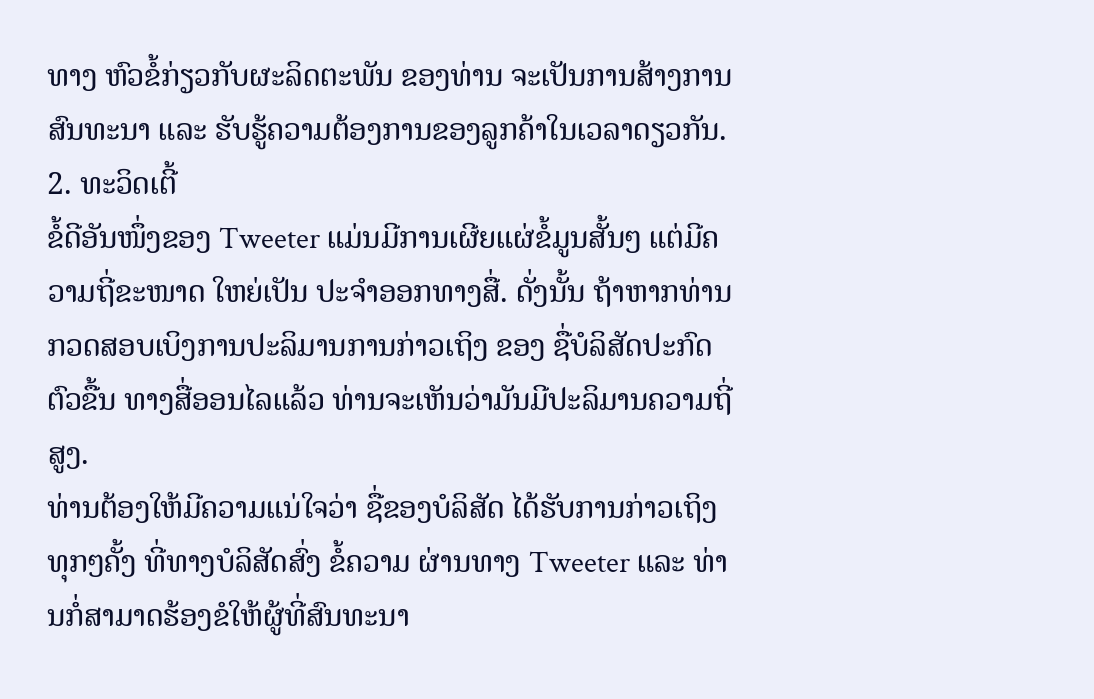ທາງ ຫົວຂໍ້ກ່ຽວກັບຜະລິດຕະພັນ ຂອງທ່ານ ຈະເປັນການສ້າງການສົນທະນາ ແລະ ຮັບຮູ້ຄວາມຕ້ອງການຂອງລູກຄ້າໃນເວລາດຽວກັນ.
2. ທະວິດເຕີ້
ຂໍ້ດີອັນໜຶ່ງຂອງ Tweeter ແມ່ນມີການເຜີຍແຜ່ຂໍ້ມູນສັ້ນໆ ແຕ່ມີຄວາມຖີ່ຂະໜາດ ໃຫຍ່ເປັນ ປະຈຳອອກທາງສື່. ດັ່ງນັ້ນ ຖ້າຫາກທ່ານ ກວດສອບເບິງການປະລິມານການກ່າວເຖິງ ຂອງ ຊື່ບໍລິສັດປະກົດຕົວຂື້ນ ທາງສື່ອອນໄລແລ້ວ ທ່ານຈະເຫັນວ່າມັນມີປະລິມານຄວາມຖີ່ສູງ.
ທ່ານຕ້ອງໃຫ້ມີຄວາມແນ່ໃຈວ່າ ຊື່ຂອງບໍລິສັດ ໄດ້ຮັບການກ່າວເຖິງ ທຸກໆຄັ້ງ ທີ່ທາງບໍລິສັດສົ່ງ ຂໍ້ຄວາມ ຜ່ານທາງ Tweeter ແລະ ທ່ານກໍ່ສາມາດຮ້ອງຂໍໃຫ້ຜູ້ທີ່ສົນທະນາ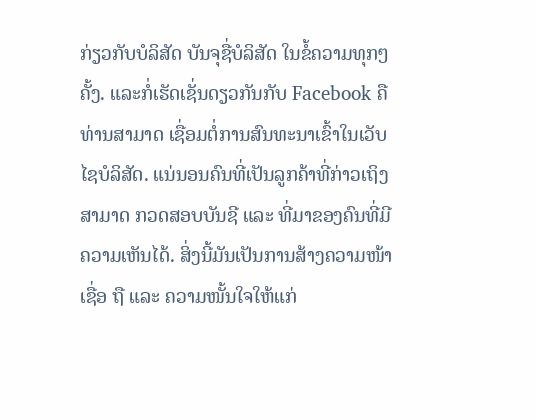ກ່ຽວກັບບໍລິສັດ ບັນຈຸຊື່ບໍລິສັດ ໃນຂໍ້ຄວາມທຸກໆຄັ້ງ. ແລະກໍ່ເຮັດເຊັ່ນດຽວກັນກັບ Facebook ຄືທ່ານສາມາດ ເຊື່ອມຕໍ່ການສົນທະນາເຂົ້າໃນເວັບໄຊບໍລິສັດ. ແນ່ນອນຄົນທີ່ເປັນລູກຄ້າທີ່ກ່າວເຖິງ ສາມາດ ກວດສອບບັນຊີ ແລະ ທີ່ມາຂອງຄົນທີ່ມີຄວາມເຫັນໄດ້. ສິ່ງນີ້ມັນເປັນການສ້າງຄວາມໜ້າເຊື່ອ ຖື ແລະ ຄວາມໜັ້ນໃຈໃຫ້ແກ່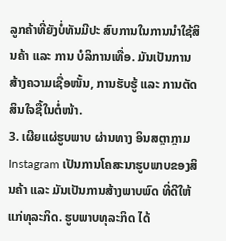ລູກຄ້າທີ່ຍັງບໍ່ທັນມີປະ ສົບການໃນການນຳໃຊ້ສິນຄ້າ ແລະ ການ ບໍລິການເທື່ອ. ມັນເປັນການສ້າງຄວາມເຊື່ອໜັ້ນ, ການຮັບຮູ້ ແລະ ການຕັດສິນໃຈຊື້ໃນຕໍ່ໜ້າ.
3. ເຜີຍແຜ່ຮູບພາບ ຜ່ານທາງ ອິນສຕຼາກຼາມ
Instagram ເປັນການໂຄສະນາຮູບພາບຂອງສິນຄ້າ ແລະ ມັນເປັນການສ້າງພາບພົດ ທີ່ດີໃຫ້ ແກ່ທຸລະກິດ. ຮູບພາບທຸລະກິດ ໄດ້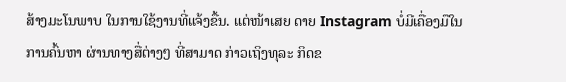ສ້າງມະໂນພາບ ໃນການໃຊ້ງານທີ່ແຈ້ງຂື້ນ. ແຕ່ໜ້າເສຍ ດາຍ Instagram ບໍ່ມີເຄື່ອງມືໃນການຄົ້ນຫາ ຜ່ານທາງສື່ຕ່າງໆ ທີ່ສາມາດ ກ່າວເຖິງທຸລະ ກິດຂ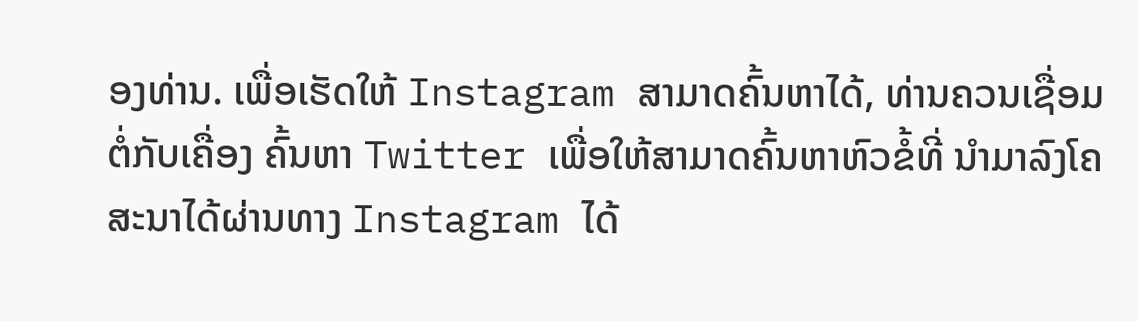ອງທ່ານ. ເພື່ອເຮັດໃຫ້ Instagram ສາມາດຄົ້ນຫາໄດ້, ທ່ານຄວນເຊື່ອມຕໍ່ກັບເຄື່ອງ ຄົ້ນຫາ Twitter ເພື່ອໃຫ້ສາມາດຄົ້ນຫາຫົວຂໍ້ທີ່ ນຳມາລົງໂຄສະນາໄດ້ຜ່ານທາງ Instagram ໄດ້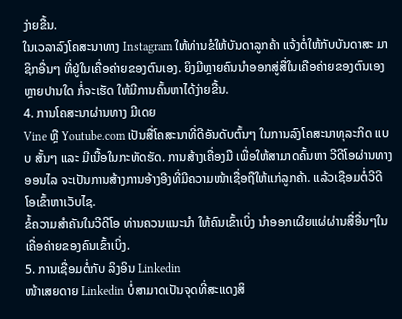ງ່າຍຂື້ນ.
ໃນເວລາລົງໂຄສະນາທາງ Instagram ໃຫ້ທ່ານຂໍໃຫ້ບັນດາລູກຄ້າ ແຈ້ງຕໍ່ໃຫ້ກັບບັນດາສະ ມາ ຊິກອື່ນໆ ທີ່ຢູ່ໃນເຄື່ອຄ່າຍຂອງຕົນເອງ. ຍິງມີຫຼາຍຄົນນຳອອກສູ່ສື່ໃນເຄືອຄ່າຍຂອງຕົນເອງ ຫຼາຍປານໃດ ກໍ່ຈະເຮັດ ໃຫ້ມີການຄົ້ນຫາໄດ້ງ່າຍຂື້ນ.
4. ການໂຄສະນາຜ່ານທາງ ມີເດຍ
Vine ຫຼື Youtube.com ເປັນສື່ໂຄສະນາທີ່ດີອັນດັບຕົ້ນໆ ໃນການລົງໂຄສະນາທຸລະກິດ ແບບ ສັ້ນໆ ແລະ ມີເນື້ອໃນກະທັດຮັດ. ການສ້າງເຄື່ອງມື ເພື່ອໃຫ້ສາມາດຄົ້ນຫາ ວີດີໂອຜ່ານທາງ ອອນໄລ ຈະເປັນການສ້າງການອ້າງອີງທີ່ມີຄວາມໜ້າເຊື່ອຖືໃຫ້ແກ່ລູກຄ້າ. ແລ້ວເຊືອມຕໍ່ວີດີ ໂອເຂົ້າຫາເວັບໄຊ.
ຂໍ້ຄວາມສຳຄັນໃນວີດີໂອ ທ່ານຄວນແນະນຳ ໃຫ້ຄົນເຂົ້າເບິ່ງ ນຳອອກເຜີຍແຜ່ຜ່ານສື່ອື່ນໆໃນ ເຄື່ອຄ່າຍຂອງຄົນເຂົ້າເບິ່ງ.
5. ການເຊື່ອມຕໍ່ກັບ ລິງອິນ Linkedin
ໜ້າເສຍດາຍ Linkedin ບໍ່ສາມາດເປັນຈຸດທີ່ສະແດງສິ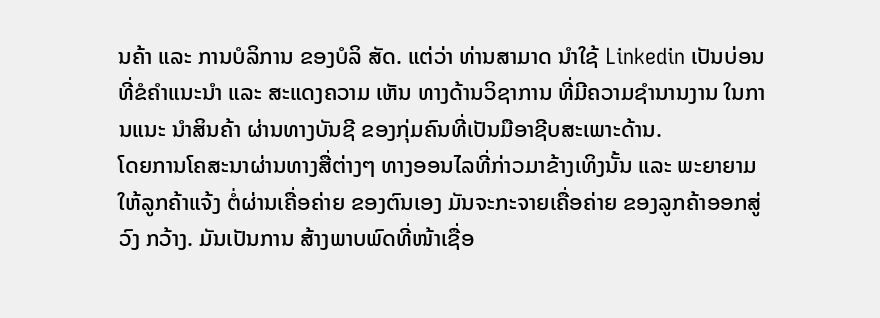ນຄ້າ ແລະ ການບໍລິການ ຂອງບໍລິ ສັດ. ແຕ່ວ່າ ທ່ານສາມາດ ນຳໃຊ້ Linkedin ເປັນບ່ອນທີ່ຂໍຄຳແນະນຳ ແລະ ສະແດງຄວາມ ເຫັນ ທາງດ້ານວິຊາການ ທີ່ມີຄວາມຊຳນານງານ ໃນການແນະ ນຳສິນຄ້າ ຜ່ານທາງບັນຊີ ຂອງກຸ່ມຄົນທີ່ເປັນມືອາຊີບສະເພາະດ້ານ.
ໂດຍການໂຄສະນາຜ່ານທາງສື່ຕ່າງໆ ທາງອອນໄລທີ່ກ່າວມາຂ້າງເທິງນັ້ນ ແລະ ພະຍາຍາມ ໃຫ້ລູກຄ້າແຈ້ງ ຕໍ່ຜ່ານເຄື່ອຄ່າຍ ຂອງຕົນເອງ ມັນຈະກະຈາຍເຄື່ອຄ່າຍ ຂອງລູກຄ້າອອກສູ່ວົງ ກວ້າງ. ມັນເປັນການ ສ້າງພາບພົດທີ່ໜ້າເຊື່ອ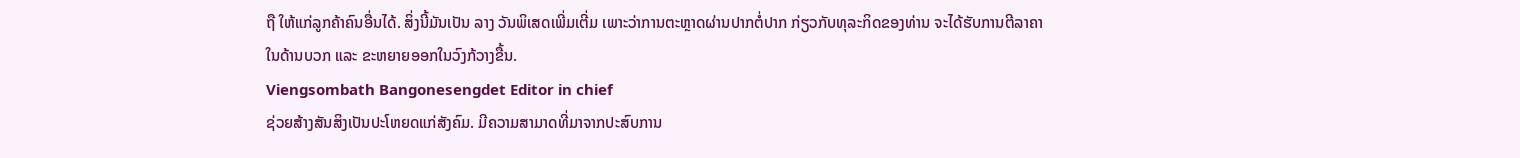ຖື ໃຫ້ແກ່ລູກຄ້າຄົນອື່ນໄດ້. ສິ່ງນີ້ມັນເປັນ ລາງ ວັນພິເສດເພີ່ມເຕີ່ມ ເພາະວ່າການຕະຫຼາດຜ່ານປາກຕໍ່ປາກ ກ່ຽວກັບທຸລະກິດຂອງທ່ານ ຈະໄດ້ຮັບການຕີລາຄາໃນດ້ານບວກ ແລະ ຂະຫຍາຍອອກໃນວົງກ້ວາງຂື້ນ.
Viengsombath Bangonesengdet Editor in chief
ຊ່ວຍສ້າງສັນສິງເປັນປະໂຫຍດແກ່ສັງຄົມ. ມີຄວາມສາມາດທີ່ມາຈາກປະສົບການ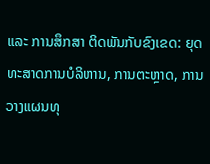ແລະ ການສຶກສາ ຕິດພັນກັບຂົງເຂດ: ຍຸດທະສາດການບໍລິຫານ, ການຕະຫຼາດ, ການວາງແຜນທຸ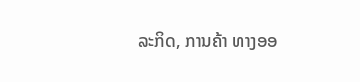ລະກິດ, ການຄ້າ ທາງອອ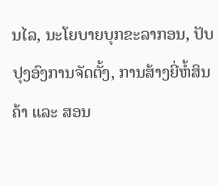ນໄລ, ນະໂຍບາຍບຸກຂະລາກອນ, ປັບປຸງອົງການຈັດຕັ້ງ, ການສ້າງຍີ່ຫໍ້ສິນຄ້າ ແລະ ສອນ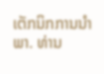ເຕັກນິກການນຳພາ. ທ່ານ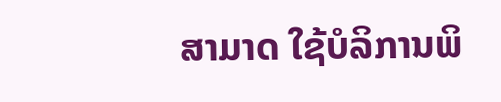ສາມາດ ໃຊ້ບໍລິການພິ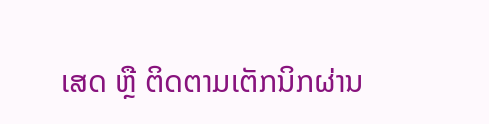ເສດ ຫຼື ຕິດຕາມເຕັກນິກຜ່ານ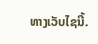ທາງເວັບໄຊນີ້.